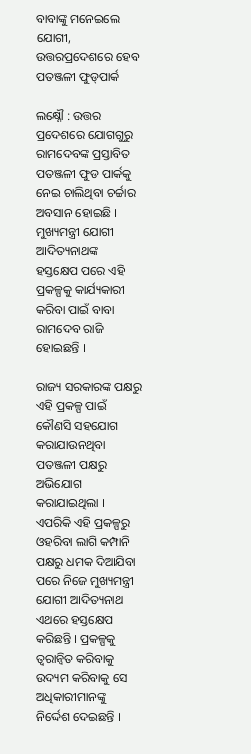ବାବାଙ୍କୁ ମନେଇଲେ ଯୋଗୀ, ଉତ୍ତରପ୍ରଦେଶରେ ହେବ ପତଞ୍ଜଳୀ ଫୁଡ୍‌ପାର୍କ

ଲକ୍ଷ୍ନୌ : ଉତ୍ତର ପ୍ରଦେଶରେ ଯୋଗଗୁରୁ ରାମଦେବଙ୍କ ପ୍ରସ୍ତାବିତ ପତଞ୍ଜଳୀ ଫୁଡ ପାର୍କକୁ ନେଇ ଚାଲିଥିବା ଚର୍ଚ୍ଚାର ଅବସାନ ହୋଇଛି । ମୁଖ୍ୟମନ୍ତ୍ରୀ ଯୋଗୀ ଆଦିତ୍ୟନାଥଙ୍କ ହସ୍ତକ୍ଷେପ ପରେ ଏହି ପ୍ରକଳ୍ପକୁ କାର୍ଯ୍ୟକାରୀ କରିବା ପାଇଁ ବାବା ରାମଦେବ ରାଜି ହୋଇଛନ୍ତି ।

ରାଜ୍ୟ ସରକାରଙ୍କ ପକ୍ଷରୁ ଏହି ପ୍ରକଳ୍ପ ପାଇଁ କୌଣସି ସହଯୋଗ କରାଯାଉନଥିବା ପତଞ୍ଜଳୀ ପକ୍ଷରୁ ଅଭିଯୋଗ କରାଯାଇଥିଲା । ଏପରିକି ଏହି ପ୍ରକଳ୍ପରୁ ଓହରିବା ଲାଗି କମ୍ପାନି ପକ୍ଷରୁ ଧମକ ଦିଆଯିବା ପରେ ନିଜେ ମୁଖ୍ୟମନ୍ତ୍ରୀ ଯୋଗୀ ଆଦିତ୍ୟନାଥ ଏଥରେ ହସ୍ତକ୍ଷେପ କରିଛନ୍ତି । ପ୍ରକଳ୍ପକୁ ତ୍ୱରାନ୍ଵିତ କରିବାକୁ ଉଦ୍ୟମ କରିବାକୁ ସେ ଅଧିକାରୀମାନଙ୍କୁ ନିର୍ଦ୍ଦେଶ ଦେଇଛନ୍ତି ।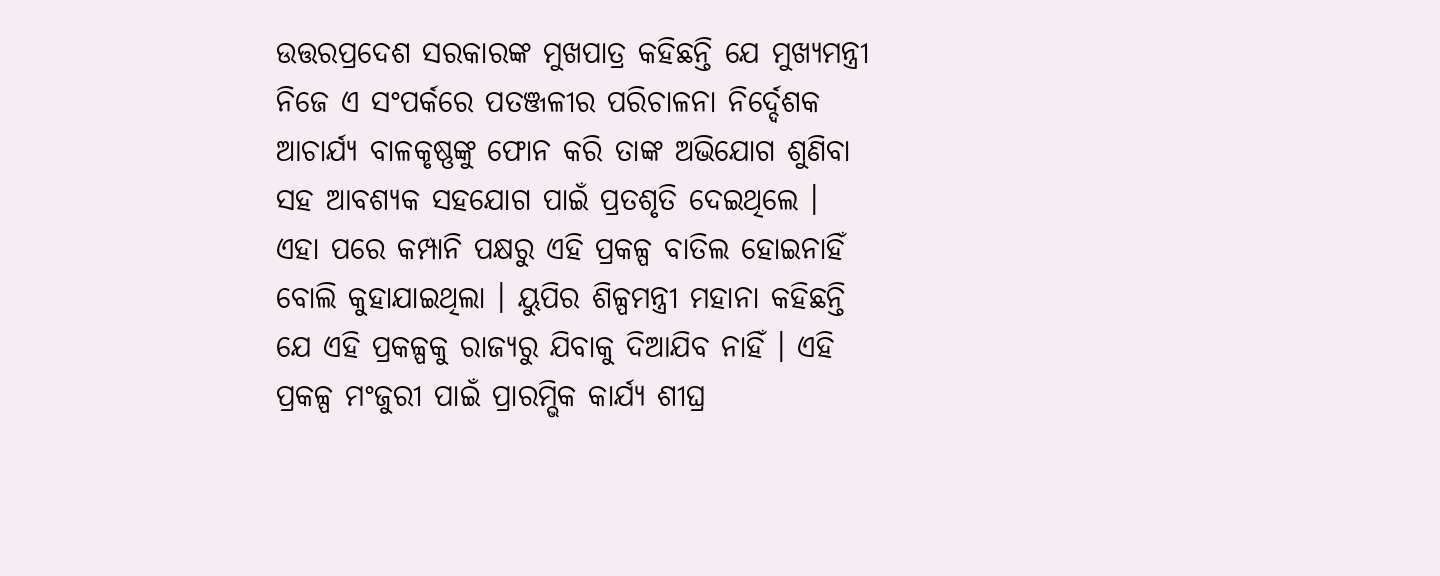ଉତ୍ତରପ୍ରଦେଶ ସରକାରଙ୍କ ମୁଖପାତ୍ର କହିଛନ୍ତି ଯେ ମୁଖ୍ୟମନ୍ତ୍ରୀ ନିଜେ ଏ ସଂପର୍କରେ ପତଞ୍ଜଳୀର ପରିଚାଳନା ନିର୍ଦ୍ଦେଶକ ଆଚାର୍ଯ୍ୟ ବାଳକୃଷ୍ଣଙ୍କୁ ଫୋନ କରି ତାଙ୍କ ଅଭିଯୋଗ ଶୁଣିବା ସହ ଆବଶ୍ୟକ ସହଯୋଗ ପାଇଁ ପ୍ରତଶୃତି ଦେଇଥିଲେ । ଏହା ପରେ କମ୍ପାନି ପକ୍ଷରୁ ଏହି ପ୍ରକଳ୍ପ ବାତିଲ ହୋଇନାହିଁ ବୋଲି କୁହାଯାଇଥିଲା । ୟୁପିର ଶିଳ୍ପମନ୍ତ୍ରୀ ମହାନା କହିଛନ୍ତି ଯେ ଏହି ପ୍ରକଳ୍ପକୁ ରାଜ୍ୟରୁ ଯିବାକୁ ଦିଆଯିବ ନାହିଁ । ଏହି ପ୍ରକଳ୍ପ ମଂଜୁରୀ ପାଇଁ ପ୍ରାରମ୍ଭିକ କାର୍ଯ୍ୟ ଶୀଘ୍ର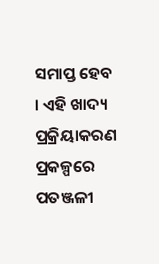ସମାପ୍ତ ହେବ । ଏହି ଖାଦ୍ୟ ପ୍ରକ୍ରିୟାକରଣ ପ୍ରକଳ୍ପରେ ପତଞ୍ଜଳୀ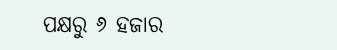ପକ୍ଷରୁ ୬ ହଜାର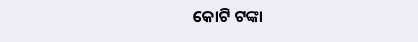କୋଟି ଟଙ୍କା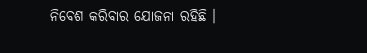ନିବେଶ କରିବାର ଯୋଜନା ରହିଛି ।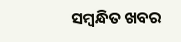ସମ୍ବନ୍ଧିତ ଖବର